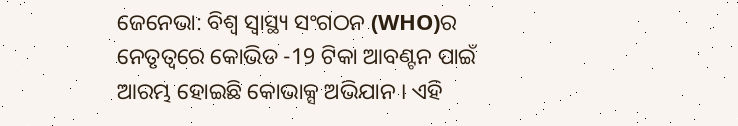ଜେନେଭା: ବିଶ୍ବ ସ୍ବାସ୍ଥ୍ୟ ସଂଗଠନ (WHO)ର ନେତୃତ୍ବରେ କୋଭିଡ -19 ଟିକା ଆବଣ୍ଟନ ପାଇଁ ଆରମ୍ଭ ହୋଇଛି କୋଭାକ୍ସ ଅଭିଯାନ । ଏହି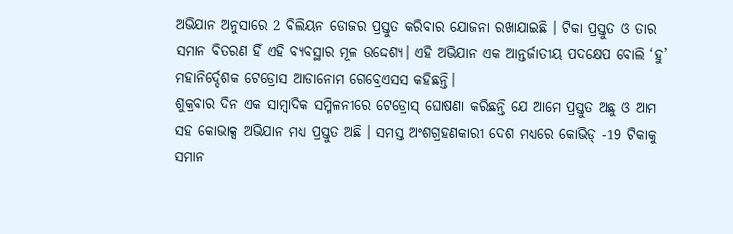ଅଭିଯାନ ଅନୁସାରେ 2 ବିଲିୟନ ଡୋଜର ପ୍ରସ୍ତୁତ କରିବାର ଯୋଜନା ରଖାଯାଇଛି । ଟିକା ପ୍ରସ୍ତୁତ ଓ ତାର ସମାନ ବିତରଣ ହିଁ ଏହି ବ୍ୟବସ୍ଥାର ମୂଳ ଉଦ୍ଦେଶ୍ୟ। ଏହି ଅଭିଯାନ ଏକ ଆନ୍ତର୍ଜାତୀୟ ପଦକ୍ଷେପ ବୋଲି ‘ହୁ’ ମହାନିର୍ଦ୍ଦେଶକ ଟେଡ୍ରୋସ ଆଡାନୋମ ଗେବ୍ରେଏସସ କହିଛନ୍ତି।
ଶୁକ୍ରବାର ଦିନ ଏକ ସାମ୍ବାଦିକ ସମ୍ମିଳନୀରେ ଟେଡ୍ରୋସ୍ ଘୋଷଣା କରିଛନ୍ତି ଯେ ଆମେ ପ୍ରସ୍ତୁତ ଅଛୁ ଓ ଆମ ସହ କୋଭାକ୍ସ ଅଭିଯାନ ମଧ୍ୟ ପ୍ରସ୍ତୁତ ଅଛି । ସମସ୍ତ ଅଂଶଗ୍ରହଣକାରୀ ଦେଶ ମଧ୍ୟରେ କୋଭିଡ୍ -19 ଟିକାକୁ ସମାନ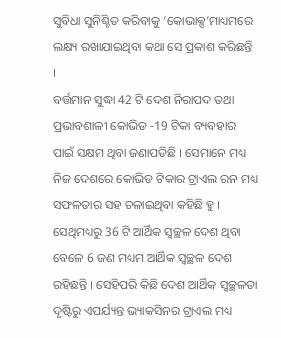ସୁବିଧା ସୁନିଶ୍ଚିତ କରିବାକୁ ‘କୋଭାକ୍ସ’ମାଧ୍ୟମରେ ଲକ୍ଷ୍ୟ ରଖାଯାଇଥିବା କଥା ସେ ପ୍ରକାଶ କରିଛନ୍ତି ।
ବର୍ତ୍ତମାନ ସୁଦ୍ଧା 42 ଟି ଦେଶ ନିରାପଦ ତଥା ପ୍ରଭାବଶାଳୀ କୋଭିଡ -19 ଟିକା ବ୍ୟବହାର ପାଇଁ ସକ୍ଷମ ଥିବା ଜଣାପଡିଛି । ସେମାନେ ମଧ୍ୟ ନିଜ ଦେଶରେ କୋଭିଡ ଟିକାର ଟ୍ରାଏଲ ରନ ମଧ୍ୟ ସଫଳତାର ସହ ଚଳାଇଥିବା କହିଛି ହୁ । ସେଥିମଧ୍ୟରୁ 36 ଟି ଆର୍ଥିକ ସ୍ବଚ୍ଛଳ ଦେଶ ଥିବା ବେଳେ 6 ଜଣ ମଧ୍ୟମ ଆର୍ଥିକ ସ୍ବଚ୍ଛଳ ଦେଶ ରହିଛନ୍ତି । ସେହିପରି କିଛି ଦେଶ ଆର୍ଥିକ ସ୍ବଚ୍ଛଳତା ଦୃଷ୍ଟିରୁ ଏପର୍ଯ୍ୟନ୍ତ ଭ୍ୟାକସିନର ଟ୍ରାଏଲ ମଧ୍ୟ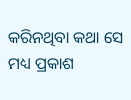କରିନଥିବା କଥା ସେ ମଧ୍ୟ ପ୍ରକାଶ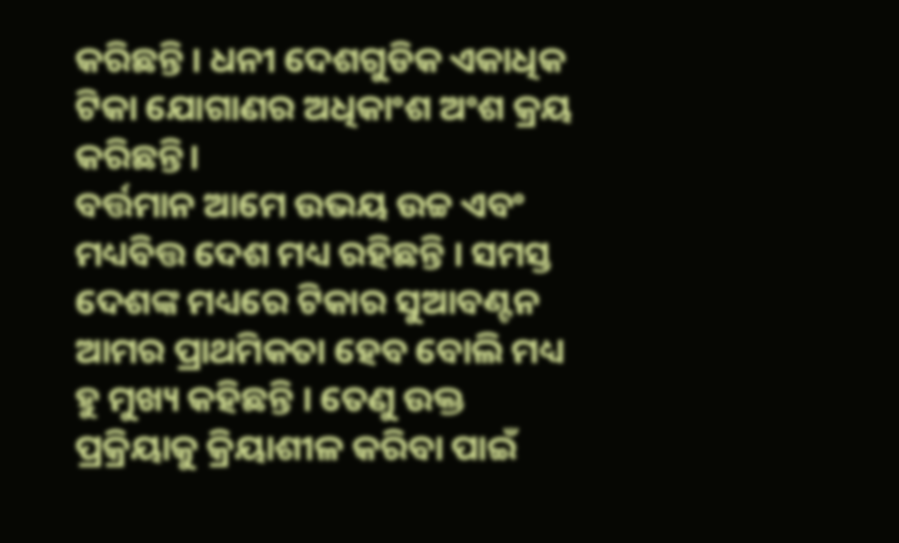କରିଛନ୍ତି । ଧନୀ ଦେଶଗୁଡିକ ଏକାଧିକ ଟିକା ଯୋଗାଣର ଅଧିକାଂଶ ଅଂଶ କ୍ରୟ କରିଛନ୍ତି।
ବର୍ତ୍ତମାନ ଆମେ ଉଭୟ ଉଚ୍ଚ ଏବଂ ମଧ୍ୟବିତ୍ତ ଦେଶ ମଧ୍ୟ ରହିଛନ୍ତି । ସମସ୍ତ ଦେଶଙ୍କ ମଧ୍ୟରେ ଟିକାର ସୁଆବଣ୍ଟନ ଆମର ପ୍ରାଥମିକତା ହେବ ବୋଲି ମଧ୍ୟ ହୁ ମୁଖ୍ୟ କହିଛନ୍ତି । ତେଣୁ ଉକ୍ତ ପ୍ରକ୍ରିୟାକୁ କ୍ରିୟାଶୀଳ କରିବା ପାଇଁ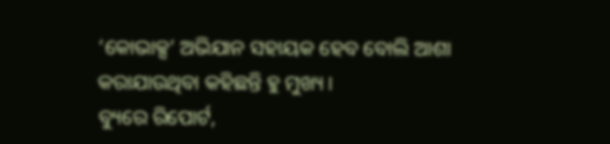‘କୋଭାକ୍ସ’ ଅଭିଯାନ ସହାୟକ ହେବ ବୋଲି ଆଶା କରାଯାଉଥିବା କହିଛନ୍ତି ହୁ ମୁଖ୍ୟ ।
ବ୍ୟୁରେ ରିପୋର୍ଟ,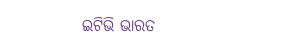ଇଟିଭି ଭାରତ